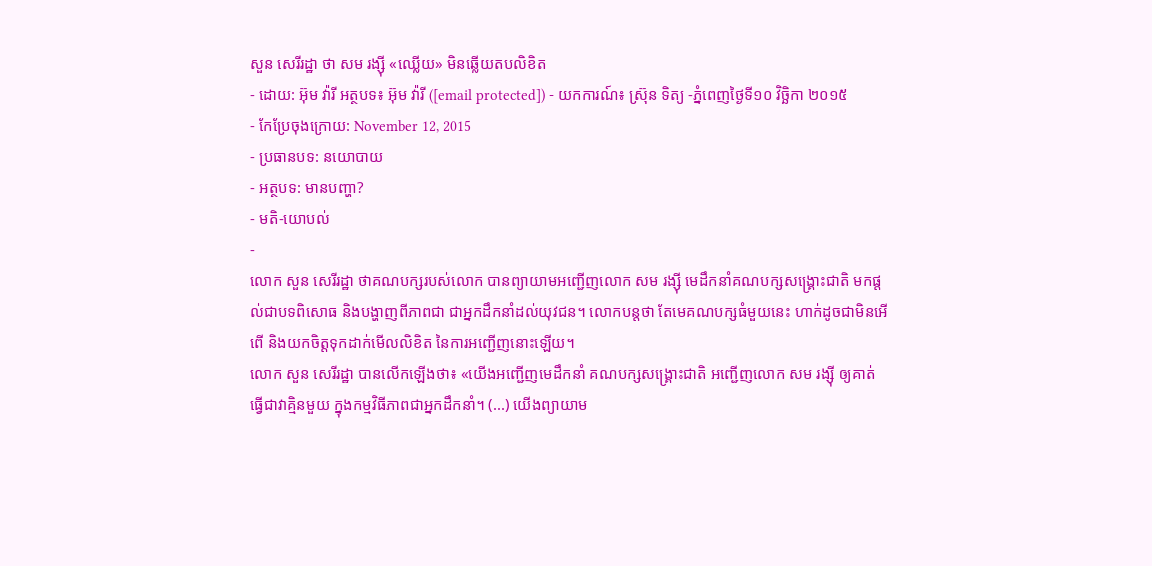សួន សេរីរដ្ឋា ថា សម រង្ស៊ី «ឈ្លើយ» មិនឆ្លើយតបលិខិត
- ដោយ: អ៊ុម វ៉ារី អត្ថបទ៖ អ៊ុម វ៉ារី ([email protected]) - យកការណ៍៖ ស្រ៊ុន ទិត្យ -ភ្នំពេញថ្ងៃទី១០ វិច្ឆិកា ២០១៥
- កែប្រែចុងក្រោយ: November 12, 2015
- ប្រធានបទ: នយោបាយ
- អត្ថបទ: មានបញ្ហា?
- មតិ-យោបល់
-
លោក សួន សេរីរដ្ឋា ថាគណបក្សរបស់លោក បានព្យាយាមអញ្ជើញលោក សម រង្ស៊ី មេដឹកនាំគណបក្សសង្គ្រោះជាតិ មកផ្តល់ជាបទពិសោធ និងបង្ហាញពីភាពជា ជាអ្នកដឹកនាំដល់យុវជន។ លោកបន្តថា តែមេគណបក្សធំមួយនេះ ហាក់ដូចជាមិនអើពើ និងយកចិត្តទុកដាក់មើលលិខិត នៃការអញ្ជើញនោះឡើយ។
លោក សួន សេរីរដ្ឋា បានលើកឡើងថា៖ «យើងអញ្ជើញមេដឹកនាំ គណបក្សសង្គ្រោះជាតិ អញ្ជើញលោក សម រង្ស៊ី ឲ្យគាត់ធ្វើជាវាគ្មិនមួយ ក្នុងកម្មវិធីភាពជាអ្នកដឹកនាំ។ (...) យើងព្យាយាម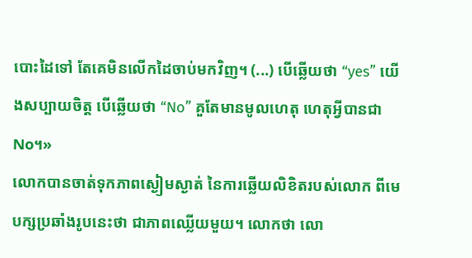បោះដៃទៅ តែគេមិនលើកដៃចាប់មកវិញ។ (...) បើឆ្លើយថា “yes” យើងសប្បាយចិត្ត បើឆ្លើយថា “No” គួតែមានមូលហេតុ ហេតុអ្វីបានជា No។»
លោកបានចាត់ទុកភាពស្ងៀមស្ងាត់ នៃការឆ្លើយលិខិតរបស់លោក ពីមេបក្សប្រឆាំងរូបនេះថា ជាភាពឈ្លើយមួយ។ លោកថា លោ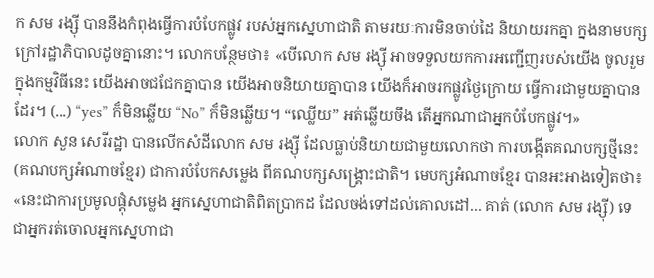ក សម រង្ស៊ី បាននឹងកំពុងធ្វើការបំបែកផ្លូវ របស់អ្នកស្នេហាជាតិ តាមរយៈការមិនចាប់ដៃ និយាយរកគ្នា ក្នងនាមបក្ស ក្រៅរដ្ឋាភិបាលដូចគ្នានោះ។ លោកបន្ថែមថា៖ «បើលោក សម រង្ស៊ី អាចទទួលយកការអញ្ជើញរបស់យើង ចូលរួមក្នុងកម្មវិធីនេះ យើងអាចជជែកគ្នាបាន យើងអាចនិយាយគ្នាបាន យើងក៏អាចរកផ្លូវថ្ងៃក្រោយ ធ្វើការជាមួយគ្នាបានដែរ។ (...) “yes” ក៏មិនឆ្លើយ “No” ក៏មិនឆ្លើយ។ “ឈ្លើយ” អត់ឆ្លើយចឹង តើអ្នកណាជាអ្នកបំបែកផ្លូវ។»
លោក សួន សេរីរដ្ឋា បានលើកសំដីលោក សម រង្ស៊ី ដែលធ្លាប់និយាយជាមួយលោកថា ការបង្កើតគណបក្សថ្មីនេះ (គណបក្សអំណាចខ្មែរ) ជាការបំបែកសម្លេង ពីគណបក្សសង្គ្រោះជាតិ។ មេបក្សអំណាចខ្មែរ បានអះអាងទៀតថា៖ «នេះជាការប្រមូលផ្តុំសម្លេង អ្នកសេ្នហាជាតិពិតប្រាកដ ដែលចង់ទៅដល់គោលដៅ... គាត់ (លោក សម រង្ស៊ី) ទេ ជាអ្នករត់ចោលអ្នកស្នេហាជា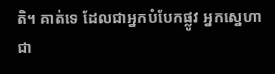តិ។ គាត់ទេ ដែលជាអ្នកបំបែកផ្លូវ អ្នកស្នេហាជា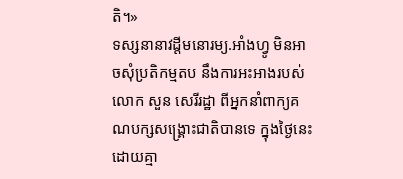តិ។»
ទស្សនានាវដ្តីមនោរម្យ.អាំងហ្វូ មិនអាចសុំប្រតិកម្មតប នឹងការអះអាងរបស់លោក សួន សេរីរដ្ឋា ពីអ្នកនាំពាក្យគណបក្សសង្គ្រោះជាតិបានទេ ក្នុងថ្ងៃនេះដោយគ្មា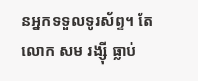នអ្នកទទួលទូរស័ព្ទ។ តែលោក សម រង្ស៊ី ធ្លាប់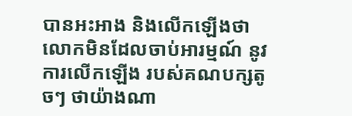បានអះអាង និងលើកឡើងថា លោកមិនដែលចាប់អារម្មណ៍ នូវការលើកឡើង របស់គណបក្សតូចៗ ថាយ៉ាងណា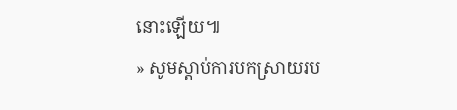នោះឡើយ៕
» សូមស្តាប់ការបកស្រាយរប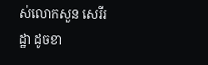ស់លោកសួន សេរីរដ្ឋា ដូចខា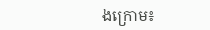ងក្រោម៖